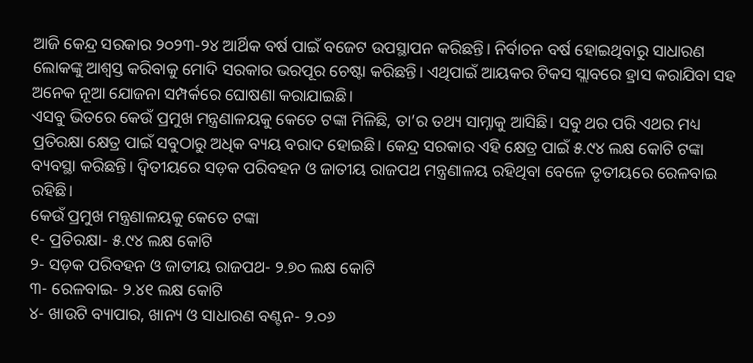ଆଜି କେନ୍ଦ୍ର ସରକାର ୨୦୨୩-୨୪ ଆର୍ଥିକ ବର୍ଷ ପାଇଁ ବଜେଟ ଉପସ୍ଥାପନ କରିଛନ୍ତି। ନିର୍ବାଚନ ବର୍ଷ ହୋଇଥିବାରୁ ସାଧାରଣ ଲୋକଙ୍କୁ ଆଶ୍ୱସ୍ତ କରିବାକୁ ମୋଦି ସରକାର ଭରପୂର ଚେଷ୍ଟା କରିଛନ୍ତି। ଏଥିପାଇଁ ଆୟକର ଟିକସ ସ୍ଲାବରେ ହ୍ରାସ କରାଯିବା ସହ ଅନେକ ନୂଆ ଯୋଜନା ସମ୍ପର୍କରେ ଘୋଷଣା କରାଯାଇଛି।
ଏସବୁ ଭିତରେ କେଉଁ ପ୍ରମୁଖ ମନ୍ତ୍ରଣାଳୟକୁ କେତେ ଟଙ୍କା ମିଳିଛି, ତା’ର ତଥ୍ୟ ସାମ୍ନାକୁ ଆସିଛି। ସବୁ ଥର ପରି ଏଥର ମଧ୍ୟ ପ୍ରତିରକ୍ଷା କ୍ଷେତ୍ର ପାଇଁ ସବୁଠାରୁ ଅଧିକ ବ୍ୟୟ ବରାଦ ହୋଇଛି। କେନ୍ଦ୍ର ସରକାର ଏହି କ୍ଷେତ୍ର ପାଇଁ ୫.୯୪ ଲକ୍ଷ କୋଟି ଟଙ୍କା ବ୍ୟବସ୍ଥା କରିଛନ୍ତି। ଦ୍ୱିତୀୟରେ ସଡ଼କ ପରିବହନ ଓ ଜାତୀୟ ରାଜପଥ ମନ୍ତ୍ରଣାଳୟ ରହିଥିବା ବେଳେ ତୃତୀୟରେ ରେଳବାଇ ରହିଛି।
କେଉଁ ପ୍ରମୁଖ ମନ୍ତ୍ରଣାଳୟକୁ କେତେ ଟଙ୍କା
୧- ପ୍ରତିରକ୍ଷା- ୫.୯୪ ଲକ୍ଷ କୋଟି
୨- ସଡ଼କ ପରିବହନ ଓ ଜାତୀୟ ରାଜପଥ- ୨.୭୦ ଲକ୍ଷ କୋଟି
୩- ରେଳବାଇ- ୨.୪୧ ଲକ୍ଷ କୋଟି
୪- ଖାଉଟି ବ୍ୟାପାର, ଖାନ୍ୟ ଓ ସାଧାରଣ ବଣ୍ଟନ- ୨.୦୬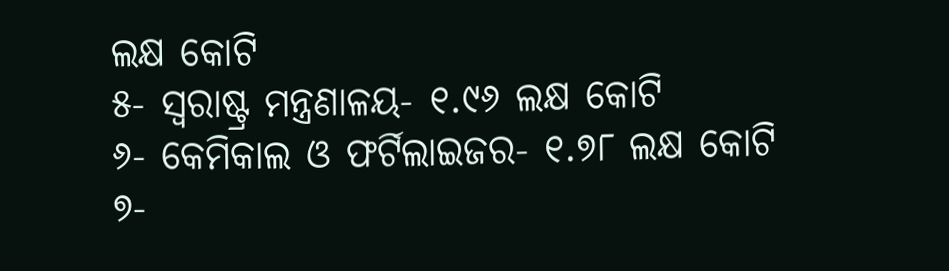ଲକ୍ଷ କୋଟି
୫- ସ୍ୱରାଷ୍ଟ୍ର ମନ୍ତ୍ରଣାଳୟ- ୧.୯୬ ଲକ୍ଷ କୋଟି
୬- କେମିକାଲ ଓ ଫର୍ଟିଲାଇଜର- ୧.୭୮ ଲକ୍ଷ କୋଟି
୭-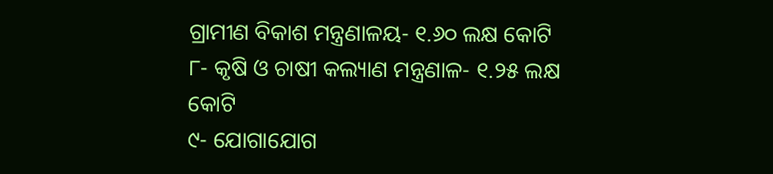ଗ୍ରାମୀଣ ବିକାଶ ମନ୍ତ୍ରଣାଳୟ- ୧.୬୦ ଲକ୍ଷ କୋଟି
୮- କୃଷି ଓ ଚାଷୀ କଲ୍ୟାଣ ମନ୍ତ୍ରଣାଳ- ୧.୨୫ ଲକ୍ଷ କୋଟି
୯- ଯୋଗାଯୋଗ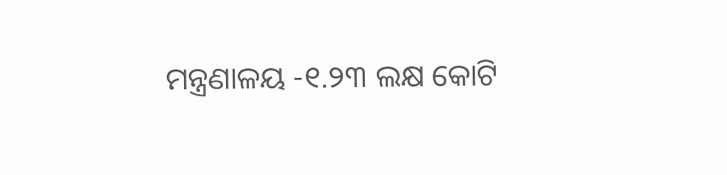ମନ୍ତ୍ରଣାଳୟ -୧.୨୩ ଲକ୍ଷ କୋଟି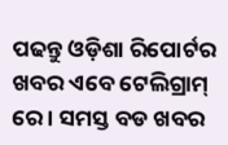ପଢନ୍ତୁ ଓଡ଼ିଶା ରିପୋର୍ଟର ଖବର ଏବେ ଟେଲିଗ୍ରାମ୍ ରେ। ସମସ୍ତ ବଡ ଖବର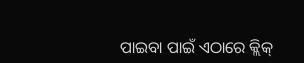ପାଇବା ପାଇଁ ଏଠାରେ କ୍ଲିକ୍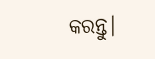କରନ୍ତୁ।